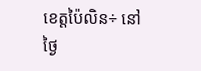ខេត្តប៉ៃលិន÷ នៅថ្ងៃ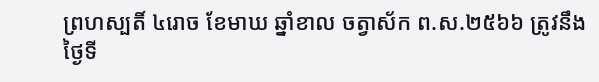ព្រហស្បតិ៍ ៤រោច ខែមាឃ ឆ្នាំខាល ចត្វាស័ក ព.ស.២៥៦៦ ត្រូវនឹងថ្ងៃទី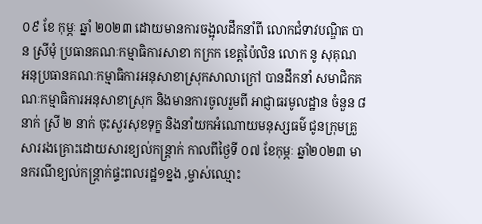០៩ ខែ កុម្ភៈ ឆ្នាំ ២០២៣ ដោយមានការចង្អុលដឹកនាំពី លោកជំទាវបណ្ឌិត បាន ស្រីមុំ ប្រធានគណៈកម្មាធិការសាខា កក្រក ខេត្តប៉ៃលិន លោក នូ សុគុណ អនុប្រធានគណៈកម្មាធិការអនុសាខាស្រុកសាលាក្រៅ បានដឹកនាំ សមាជិកគណៈកម្មាធិការអនុសាខាស្រុក និងមានការចូលរួមពី អាជ្ញាធរមូលដ្ឋាន ចំនួន ៨ នាក់ ស្រី ២ នាក់ ចុះសួរសុខទុក្ខ និងនាំយកអំណោយមនុស្សធម៌ ជូនក្រុមគ្រួសាររងគ្រោះដោយសារខ្យល់កន្រ្តាក់ កាលពីថ្ងៃទី ០៧ ខែកុម្ភៈ ឆ្នាំ២០២៣ មានករណីខ្យល់កន្ត្រាក់ផ្ទះពលរដ្ឋ១ខ្នង ,ម្ចាស់ឈ្មោះ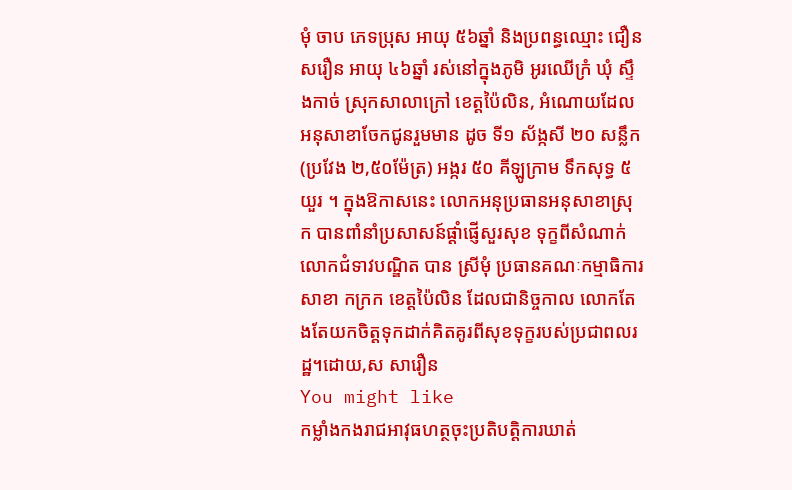មុំ ចាប ភេទប្រុស អាយុ ៥៦ឆ្នាំ និងប្រពន្ធឈ្មោះ ជឿន សរឿន អាយុ ៤៦ឆ្នាំ រស់នៅក្នុងភូមិ អូរឈើក្រំ ឃុំ ស្ទឹងកាច់ ស្រុកសាលាក្រៅ ខេត្តប៉ៃលិន, អំណោយដែលអនុសាខាចែកជូនរួមមាន ដូច ទី១ ស័ង្កសី ២០ សន្លឹក(ប្រវែង ២,៥០ម៉ែត្រ) អង្ករ ៥០ គីឡូក្រាម ទឹកសុទ្ធ ៥ យួរ ។ ក្នុងឱកាសនេះ លោកអនុប្រធានអនុសាខាស្រុក បានពាំនាំប្រសាសន៍ផ្តាំផ្ញើសួរសុខ ទុក្ខពីសំណាក់ លោកជំទាវបណ្ឌិត បាន ស្រីមុំ ប្រធានគណៈកម្មាធិការសាខា កក្រក ខេត្តប៉ៃលិន ដែលជានិច្ចកាល លោកតែងតែយកចិត្តទុកដាក់គិតគូរពីសុខទុក្ខរបស់ប្រជាពលរដ្ឋ។ដោយ,ស សារឿន
You might like
កម្លាំងកងរាជអាវុធហត្ថចុះប្រតិបត្តិការឃាត់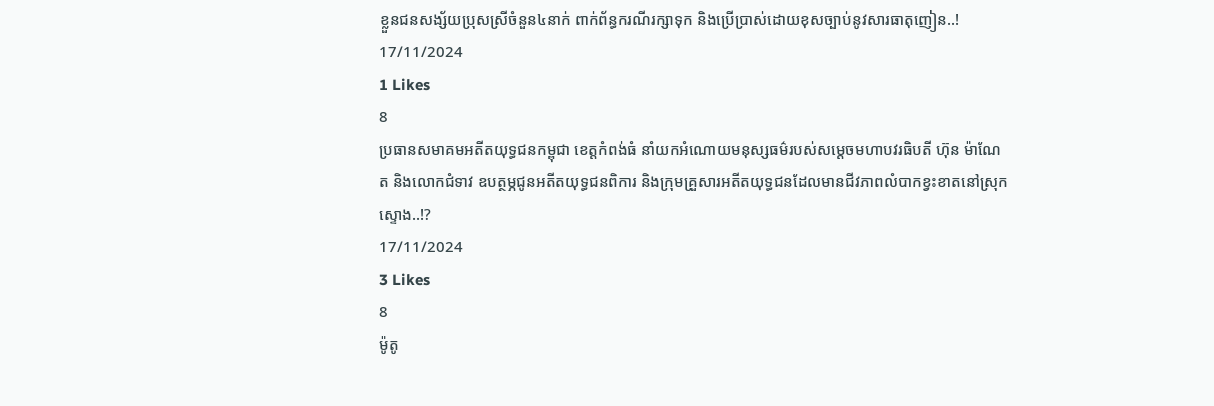ខ្លួនជនសង្ស័យប្រុសស្រីចំនួន៤នាក់ ពាក់ព័ន្ធករណីរក្សាទុក និងប្រើប្រាស់ដោយខុសច្បាប់នូវសារធាតុញៀន..!
17/11/2024
1 Likes
8
ប្រធានសមាគមអតីតយុទ្ធជនកម្ពុជា ខេត្តកំពង់ធំ នាំយកអំណោយមនុស្សធម៌របស់សម្តេចមហាបវរធិបតី ហ៊ុន ម៉ាណែត និងលោកជំទាវ ឧបត្ថម្ភជូនអតីតយុទ្ធជនពិការ និងក្រុមគ្រួសារអតីតយុទ្ធជនដែលមានជីវភាពលំបាកខ្វះខាតនៅស្រុកស្ទោង..!?
17/11/2024
3 Likes
8
ម៉ូតូ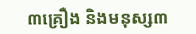៣គ្រឿង និងមនុស្ស៣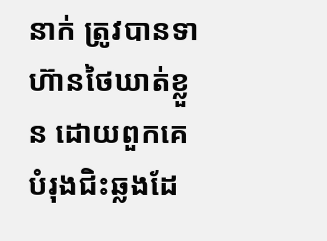នាក់ ត្រូវបានទាហ៊ានថៃឃាត់ខ្លួន ដោយពួកគេបំរុងជិះឆ្លងដែ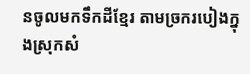នចូលមកទឹកដីខ្មែរ តាមច្រករបៀងក្នុងស្រុកសំ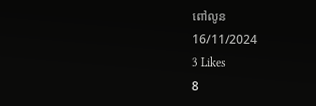ពៅលូន
16/11/2024
3 Likes
8